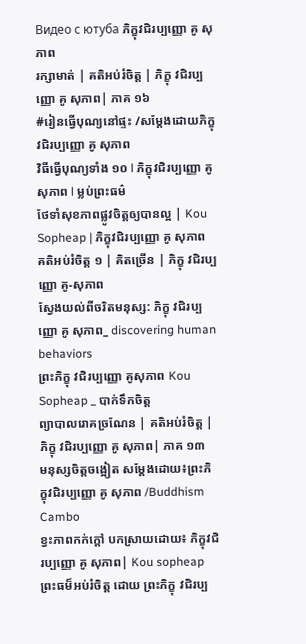Видео с ютуба ភិក្ខុវជិរប្បញ្ញោ គូ សុភាព
រក្សាមាត់ | គតិអប់រំចិត្ត | ភិក្ខុ វជិរប្បញ្ញោ គូ សុភាព| ភាគ ១៦
#រៀនធ្វើបុណ្យនៅផ្ទះ /សម្ដែងដោយភិក្ខុវជិរប្បញ្ញោ គូ សុភាព
វិធីធ្វើបុណ្យទាំង ១០ l ភិក្ខុវជិរប្បញ្ញោ គូ សុភាព l ម្លប់ព្រះធម៌
ថែទាំសុខភាពផ្លូវចិត្តឲ្យបានល្អ | Kou Sopheap | ភិក្ខុវជិរប្បញ្ញោ គូ សុភាព
គតិអប់រំចិត្ត ១ | គិតច្រើន | ភិក្ខុ វជិរប្បញ្ញោ គូ-សុភាព
ស្វែងយល់ពីចរិតមនុស្ស: ភិក្ខុ វជិរប្បញ្ញោ គូ សុភាព_ discovering human behaviors
ព្រះភិក្ខុ វជិរប្បញ្ញោ គូសុភាព Kou Sopheap _ បាក់ទឹកចិត្ត
ព្យាបាលរោគច្រណែន | គតិអប់រំចិត្ត | ភិក្ខុ វជិរប្បញ្ញោ គូ សុភាព| ភាគ ១៣
មនុស្សចិត្តចង្អៀត សម្តែងដោយ៖ព្រះភិក្ខុវជិរប្បញ្ញោ គូ សុភាព /Buddhism Cambo
ខ្វះភាពកក់ក្តៅ បកស្រាយដោយ៖ ភិក្ខុវជិរប្បញ្ញោ គូ សុភាព| Kou sopheap
ព្រះធម៏អប់រំចិត្ត ដោយ ព្រះភិក្ខុ វជិរប្ប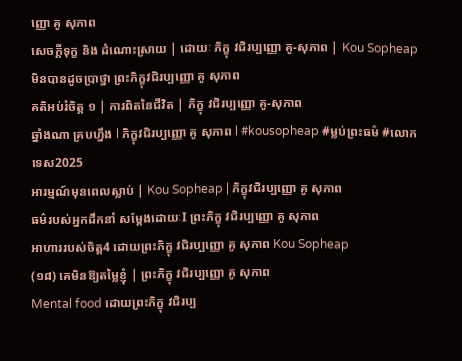ញ្ញោ គូ សុភាព
សេចក្ដីទុក្ខ និង ដំណោះស្រាយ | ដោយៈ ភិក្ខុ វជិរប្បញ្ញោ គូ-សុភាព | Kou Sopheap
មិនបានដូចប្រាថ្នា ព្រះភិក្ខុវជិរប្បញ្ញោ គូ សុភាព
គតិអប់រំចិត្ត ១ | ការពិតនៃជីវិត | ភិក្ខុ វជិរប្បញ្ញោ គូ-សុភាព
ឆ្នាំងណា គ្របហ្នឹង l ភិក្ខុវជិរប្បញ្ញោ គូ សុភាព l #kousopheap #ម្លប់ព្រះធម៌ #លោកទេស2025
អារម្មណ៍មុនពេលស្លាប់ | Kou Sopheap | ភិក្ខុវជិរប្បញ្ញោ គូ សុភាព
ធម៌របស់អ្នកដឹកនាំ សម្ដែងដោយៈI ព្រះភិក្ខុ វជិរប្បញ្ញោ គូ សុភាព
អាហាររបស់ចិត្ត4 ដោយព្រះភិក្ខុ វជិរប្បញ្ញោ គូ សុភាព Kou Sopheap
(១៨) គេមិនឱ្យតម្លៃខ្ញុំ | ព្រះភិក្ខុ វជិរប្បញ្ញោ គូ សុភាព
Mental food ដោយព្រះភិក្ខុ វជិរប្ប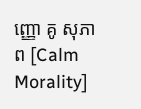ញ្ញោ គូ សុភាព [Calm Morality]